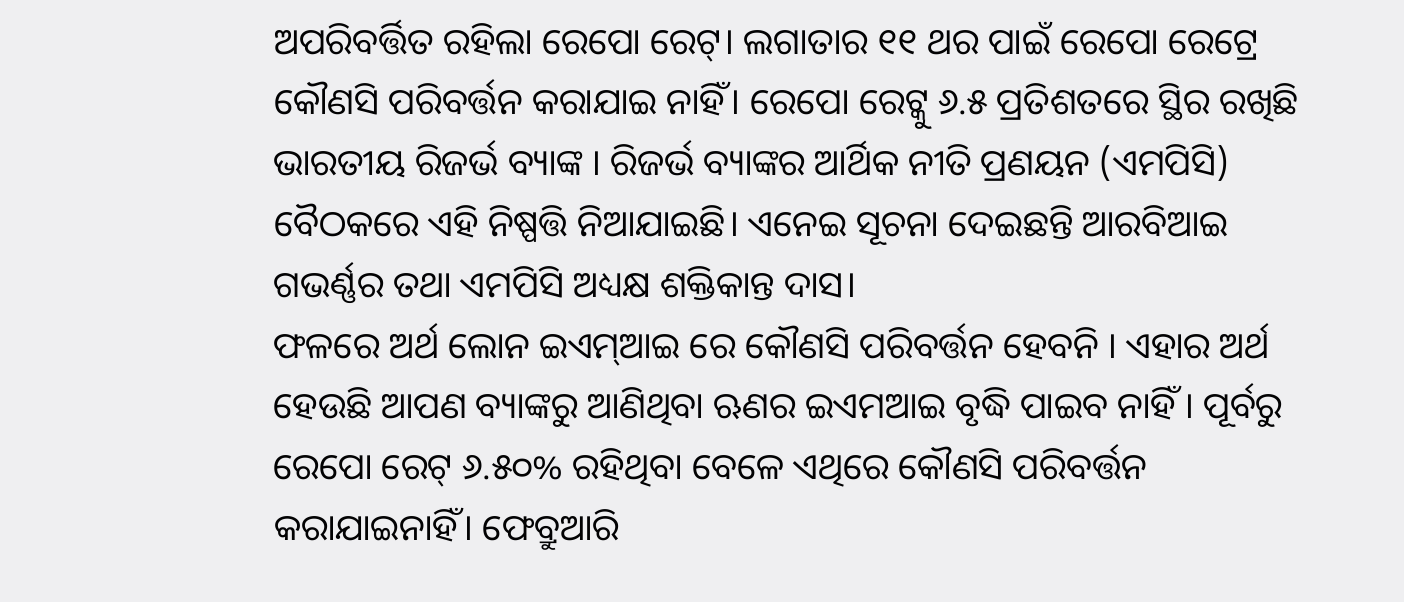ଅପରିବର୍ତ୍ତିତ ରହିଲା ରେପୋ ରେଟ୍। ଲଗାତାର ୧୧ ଥର ପାଇଁ ରେପୋ ରେଟ୍ରେ କୌଣସି ପରିବର୍ତ୍ତନ କରାଯାଇ ନାହିଁ। ରେପୋ ରେଟ୍କୁ ୬.୫ ପ୍ରତିଶତରେ ସ୍ଥିର ରଖିଛି ଭାରତୀୟ ରିଜର୍ଭ ବ୍ୟାଙ୍କ । ରିଜର୍ଭ ବ୍ୟାଙ୍କର ଆର୍ଥିକ ନୀତି ପ୍ରଣୟନ (ଏମପିସି) ବୈଠକରେ ଏହି ନିଷ୍ପତ୍ତି ନିଆଯାଇଛି। ଏନେଇ ସୂଚନା ଦେଇଛନ୍ତି ଆରବିଆଇ ଗଭର୍ଣ୍ଣର ତଥା ଏମପିସି ଅଧ୍ୟକ୍ଷ ଶକ୍ତିକାନ୍ତ ଦାସ।
ଫଳରେ ଅର୍ଥ ଲୋନ ଇଏମ୍ଆଇ ରେ କୌଣସି ପରିବର୍ତ୍ତନ ହେବନି । ଏହାର ଅର୍ଥ ହେଉଛି ଆପଣ ବ୍ୟାଙ୍କରୁ ଆଣିଥିବା ଋଣର ଇଏମଆଇ ବୃଦ୍ଧି ପାଇବ ନାହିଁ । ପୂର୍ବରୁ ରେପୋ ରେଟ୍ ୬.୫୦% ରହିଥିବା ବେଳେ ଏଥିରେ କୌଣସି ପରିବର୍ତ୍ତନ କରାଯାଇନାହିଁ। ଫେବ୍ରୁଆରି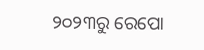୨୦୨୩ରୁ ରେପୋ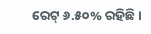ରେଟ୍ ୬.୫୦% ରହିଛି।